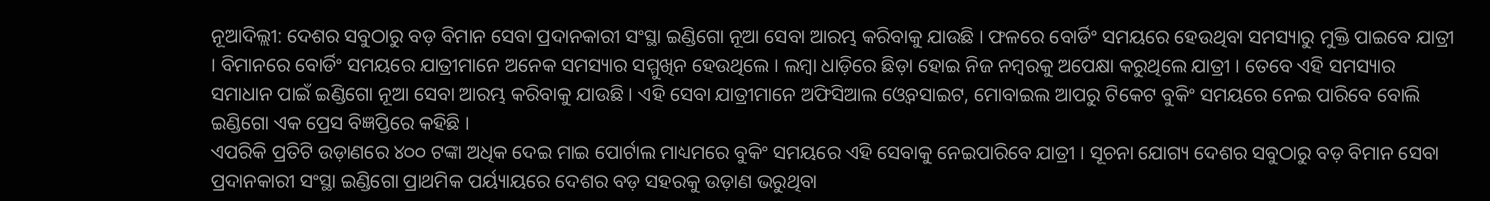ନୂଆଦିଲ୍ଲୀ: ଦେଶର ସବୁଠାରୁ ବଡ଼ ବିମାନ ସେବା ପ୍ରଦାନକାରୀ ସଂସ୍ଥା ଇଣ୍ଡିଗୋ ନୂଆ ସେବା ଆରମ୍ଭ କରିବାକୁ ଯାଉଛି । ଫଳରେ ବୋର୍ଡିଂ ସମୟରେ ହେଉଥିବା ସମସ୍ୟାରୁ ମୁକ୍ତି ପାଇବେ ଯାତ୍ରୀ । ବିମାନରେ ବୋର୍ଡିଂ ସମୟରେ ଯାତ୍ରୀମାନେ ଅନେକ ସମସ୍ୟାର ସମ୍ମୁଖିନ ହେଉଥିଲେ । ଲମ୍ବା ଧାଡ଼ିରେ ଛିଡ଼ା ହୋଇ ନିଜ ନମ୍ବରକୁ ଅପେକ୍ଷା କରୁଥିଲେ ଯାତ୍ରୀ । ତେବେ ଏହି ସମସ୍ୟାର ସମାଧାନ ପାଇଁ ଇଣ୍ଡିଗୋ ନୂଆ ସେବା ଆରମ୍ଭ କରିବାକୁ ଯାଉଛି । ଏହି ସେବା ଯାତ୍ରୀମାନେ ଅଫିସିଆଲ ଓ୍ୱେବସାଇଟ, ମୋବାଇଲ ଆପରୁ ଟିକେଟ ବୁକିଂ ସମୟରେ ନେଇ ପାରିବେ ବୋଲି ଇଣ୍ଡିଗୋ ଏକ ପ୍ରେସ ବିଜ୍ଞପ୍ତିରେ କହିଛି ।
ଏପରିକି ପ୍ରତିଟି ଉଡ଼ାଣରେ ୪୦୦ ଟଙ୍କା ଅଧିକ ଦେଇ ମାଇ ପୋର୍ଟାଲ ମାଧ୍ୟମରେ ବୁକିଂ ସମୟରେ ଏହି ସେବାକୁ ନେଇପାରିବେ ଯାତ୍ରୀ । ସୂଚନା ଯୋଗ୍ୟ ଦେଶର ସବୁଠାରୁ ବଡ଼ ବିମାନ ସେବା ପ୍ରଦାନକାରୀ ସଂସ୍ଥା ଇଣ୍ଡିଗୋ ପ୍ରାଥମିକ ପର୍ୟ୍ୟାୟରେ ଦେଶର ବଡ଼ ସହରକୁ ଉଡ଼ାଣ ଭରୁଥିବା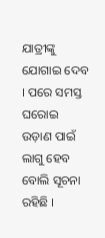ଯାତ୍ରୀଙ୍କୁ ଯୋଗାଇ ଦେବ । ପରେ ସମସ୍ତ ଘରୋଇ ଉଡ଼ାଣ ପାଇଁ ଲାଗୁ ହେବ ବୋଲି ସୂଚନା ରହିଛି ।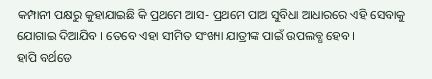କମ୍ପାନୀ ପକ୍ଷରୁ କୁହାଯାଇଛି କି ପ୍ରଥମେ ଆସ- ପ୍ରଥମେ ପାଅ ସୁବିଧା ଆଧାରରେ ଏହି ସେବାକୁ ଯୋଗାଇ ଦିଆଯିବ । ତେବେ ଏହା ସୀମିତ ସଂଖ୍ୟା ଯାତ୍ରୀଙ୍କ ପାଇଁ ଉପଲବ୍ଧ ହେବ ।
ହାପି ବର୍ଥଡେ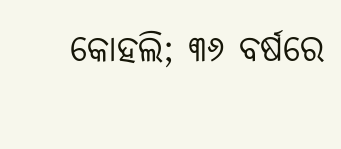କୋହଲି; ୩୬ ବର୍ଷରେ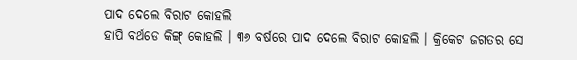ପାଦ ଦେଲେ ବିରାଟ କୋହଲି
ହାପି ବର୍ଥଡେ କିଙ୍ଗ୍ କୋହଲି । ୩୬ ବର୍ଷରେ ପାଦ ଦେଲେ ବିରାଟ କୋହଲି । କ୍ରିକେଟ ଜଗତର ସେ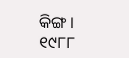କିଙ୍ଗ । ୧୯୮୮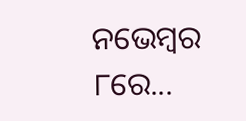ନଭେମ୍ୱର ୮ରେ...